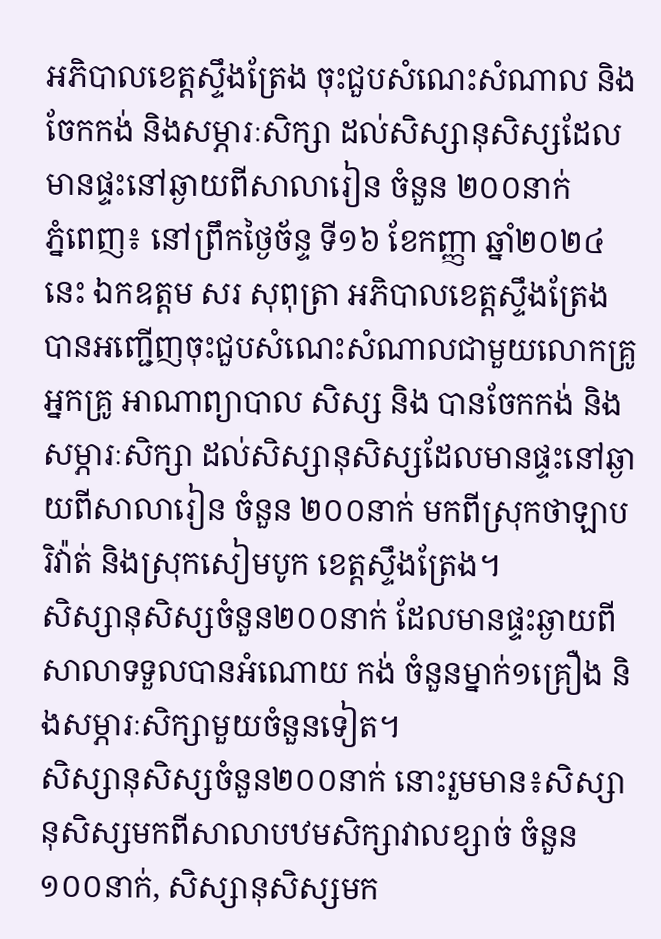អភិបាលខេត្តស្ទឹងត្រែង ចុះជួបសំណេះសំណាល និងចែកកង់ និងសម្ភារៈសិក្សា ដល់សិស្សានុសិស្សដែលមានផ្ទះនៅឆ្ងាយពីសាលារៀន ចំនួន ២០០នាក់
ភ្នំពេញ៖ នៅព្រឹកថ្ងៃច័ន្ទ ទី១៦ ខែកញ្ញា ឆ្នាំ២០២៤នេះ ឯកឧត្តម សរ សុពុត្រា អភិបាលខេត្តស្ទឹងត្រែង បានអញ្ជើញចុះជួបសំណេះសំណាលជាមួយលោកគ្រូអ្នកគ្រូ អាណាព្យាបាល សិស្ស និង បានចែកកង់ និងសម្ភារៈសិក្សា ដល់សិស្សានុសិស្សដែលមានផ្ទះនៅឆ្ងាយពីសាលារៀន ចំនួន ២០០នាក់ មកពីស្រុកថាឡាបរិវ៉ាត់ និងស្រុកសៀមបូក ខេត្តស្ទឹងត្រែង។
សិស្សានុសិស្សចំនួន២០០នាក់ ដែលមានផ្ទះឆ្ងាយពីសាលាទទួលបានអំណោយ កង់ ចំនួនម្នាក់១គ្រឿង និងសម្ភារៈសិក្សាមួយចំនួនទៀត។
សិស្សានុសិស្សចំនួន២០០នាក់ នោះរួមមាន៖សិស្សានុសិស្សមកពីសាលាបឋមសិក្សាវាលខ្សាច់ ចំនួន ១០០នាក់, សិស្សានុសិស្សមក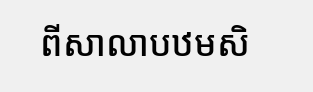ពីសាលាបឋមសិ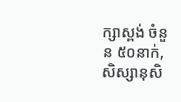ក្សាស្ពង់ ចំនួន ៥០នាក់, សិស្សានុសិ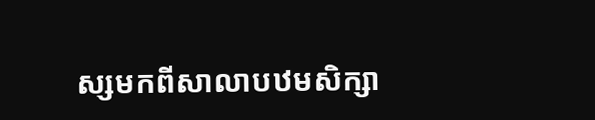ស្សមកពីសាលាបឋមសិក្សា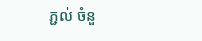ភ្ជល់ ចំនួ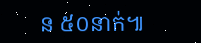ន ៥០នាក់៕